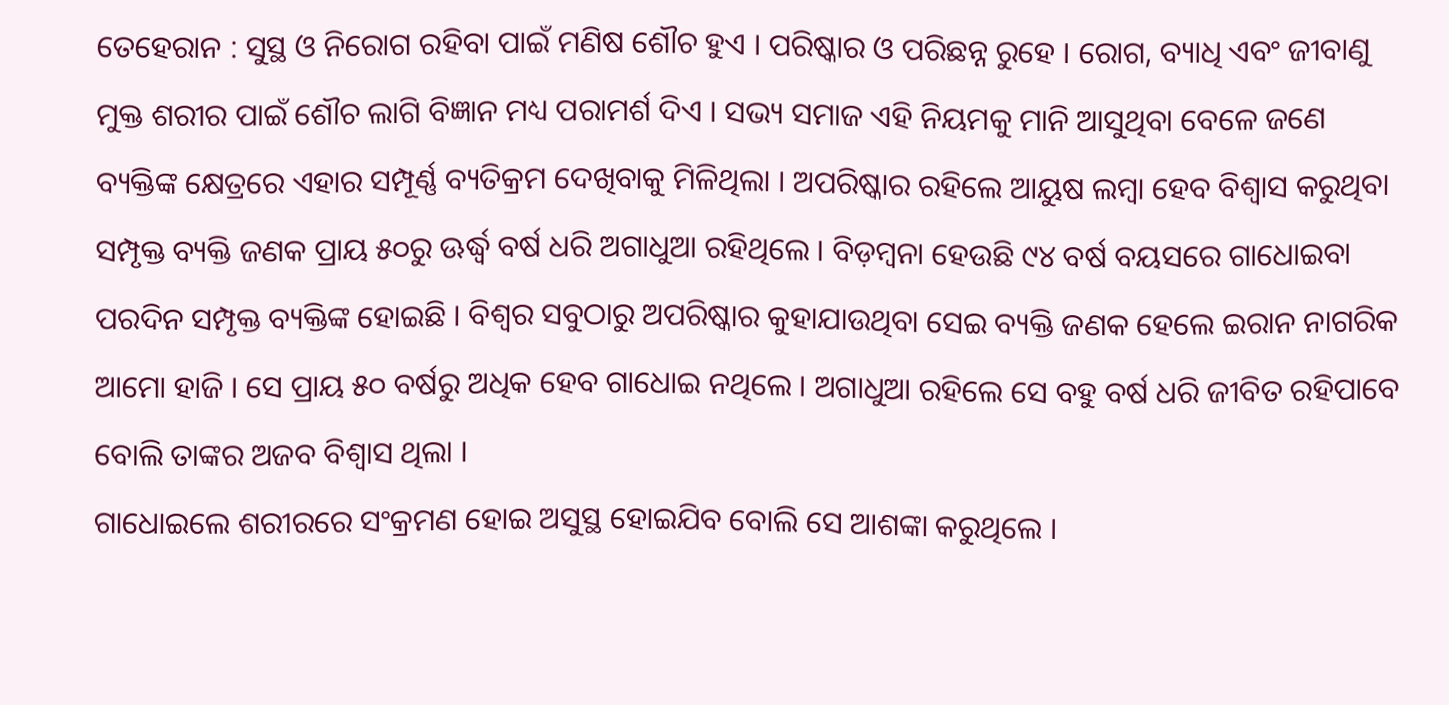ତେହେରାନ : ସୁସ୍ଥ ଓ ନିରୋଗ ରହିବା ପାଇଁ ମଣିଷ ଶୌଚ ହୁଏ । ପରିଷ୍କାର ଓ ପରିଛନ୍ନ ରୁହେ । ରୋଗ, ବ୍ୟାଧି ଏବଂ ଜୀବାଣୁ ମୁକ୍ତ ଶରୀର ପାଇଁ ଶୌଚ ଲାଗି ବିଜ୍ଞାନ ମଧ୍ୟ ପରାମର୍ଶ ଦିଏ । ସଭ୍ୟ ସମାଜ ଏହି ନିୟମକୁ ମାନି ଆସୁଥିବା ବେଳେ ଜଣେ ବ୍ୟକ୍ତିଙ୍କ କ୍ଷେତ୍ରରେ ଏହାର ସମ୍ପୂର୍ଣ୍ଣ ବ୍ୟତିକ୍ରମ ଦେଖିବାକୁ ମିଳିଥିଲା । ଅପରିଷ୍କାର ରହିଲେ ଆୟୁଷ ଲମ୍ବା ହେବ ବିଶ୍ୱାସ କରୁଥିବା ସମ୍ପୃକ୍ତ ବ୍ୟକ୍ତି ଜଣକ ପ୍ରାୟ ୫୦ରୁ ଊର୍ଦ୍ଧ୍ୱ ବର୍ଷ ଧରି ଅଗାଧୁଆ ରହିଥିଲେ । ବିଡ଼ମ୍ବନା ହେଉଛି ୯୪ ବର୍ଷ ବୟସରେ ଗାଧୋଇବା ପରଦିନ ସମ୍ପୃକ୍ତ ବ୍ୟକ୍ତିଙ୍କ ହୋଇଛି । ବିଶ୍ୱର ସବୁଠାରୁ ଅପରିଷ୍କାର କୁହାଯାଉଥିବା ସେଇ ବ୍ୟକ୍ତି ଜଣକ ହେଲେ ଇରାନ ନାଗରିକ ଆମୋ ହାଜି । ସେ ପ୍ରାୟ ୫୦ ବର୍ଷରୁ ଅଧିକ ହେବ ଗାଧୋଇ ନଥିଲେ । ଅଗାଧୁଆ ରହିଲେ ସେ ବହୁ ବର୍ଷ ଧରି ଜୀବିତ ରହିପାବେ ବୋଲି ତାଙ୍କର ଅଜବ ବିଶ୍ୱାସ ଥିଲା ।
ଗାଧୋଇଲେ ଶରୀରରେ ସଂକ୍ରମଣ ହୋଇ ଅସୁସ୍ଥ ହୋଇଯିବ ବୋଲି ସେ ଆଶଙ୍କା କରୁଥିଲେ ।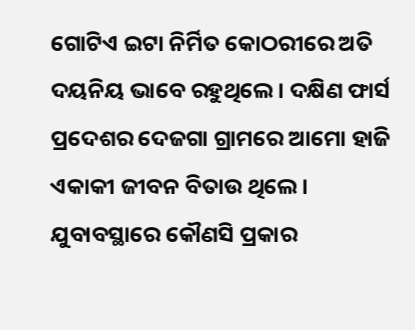ଗୋଟିଏ ଇଟା ନିର୍ମିତ କୋଠରୀରେ ଅତି ଦୟନିୟ ଭାବେ ରହୁଥିଲେ । ଦକ୍ଷିଣ ଫାର୍ସ ପ୍ରଦେଶର ଦେଜଗା ଗ୍ରାମରେ ଆମୋ ହାଜି ଏକାକୀ ଜୀବନ ବିତାଉ ଥିଲେ । ଯୁବାବସ୍ଥାରେ କୌଣସି ପ୍ରକାର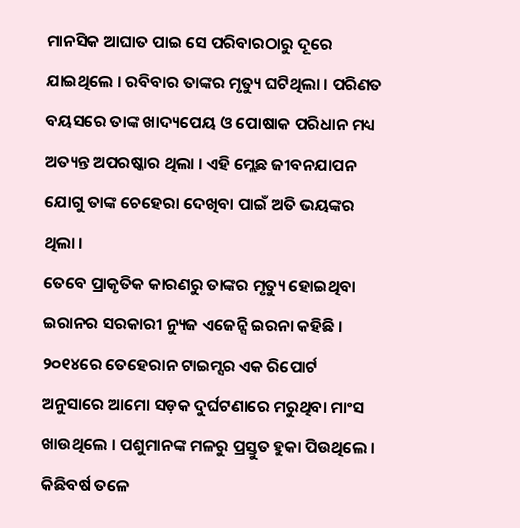ମାନସିକ ଆଘାତ ପାଇ ସେ ପରିବାରଠାରୁ ଦୂରେ ଯାଇଥିଲେ । ରବିବାର ତାଙ୍କର ମୃତ୍ୟୁ ଘଟିଥିଲା । ପରିଣତ ବୟସରେ ତାଙ୍କ ଖାଦ୍ୟପେୟ ଓ ପୋଷାକ ପରିଧାନ ମଧ୍ୟ ଅତ୍ୟନ୍ତ ଅପରଷ୍କାର ଥିଲା । ଏହି ମ୍ଲେଛ ଜୀବନଯାପନ ଯୋଗୁ ତାଙ୍କ ଚେହେରା ଦେଖିବା ପାଇଁ ଅତି ଭୟଙ୍କର ଥିଲା ।
ତେବେ ପ୍ରାକୃତିକ କାରଣରୁ ତାଙ୍କର ମୃତ୍ୟୁ ହୋଇଥିବା ଇରାନର ସରକାରୀ ନ୍ୟୁଜ ଏଜେନ୍ସି ଇରନା କହିଛି । ୨୦୧୪ରେ ତେହେରାନ ଟାଇମ୍ସର ଏକ ରିପୋର୍ଟ ଅନୁସାରେ ଆମୋ ସଡ଼କ ଦୁର୍ଘଟଣାରେ ମରୁଥିବା ମାଂସ ଖାଉଥିଲେ । ପଶୁମାନଙ୍କ ମଳରୁ ପ୍ରସ୍ତୁତ ହୁକା ପିଉଥିଲେ । କିଛିବର୍ଷ ତଳେ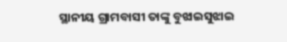ସ୍ଥାନୀୟ ଗ୍ରାମବାସୀ ତାଙ୍କୁ ବୁଝାଇସୁଝାଇ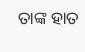ତାଙ୍କ ହାତ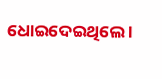ଧୋଇଦେଇଥିଲେ ।